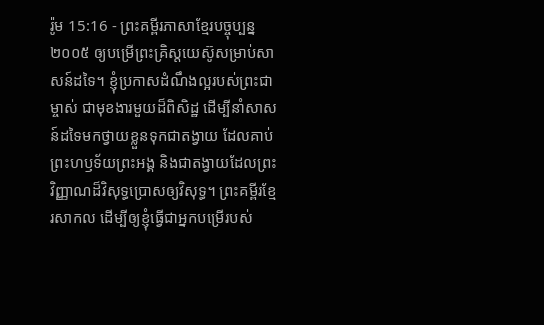រ៉ូម 15:16 - ព្រះគម្ពីរភាសាខ្មែរបច្ចុប្បន្ន ២០០៥ ឲ្យបម្រើព្រះគ្រិស្តយេស៊ូសម្រាប់សាសន៍ដទៃ។ ខ្ញុំប្រកាសដំណឹងល្អរបស់ព្រះជាម្ចាស់ ជាមុខងារមួយដ៏ពិសិដ្ឋ ដើម្បីនាំសាសន៍ដទៃមកថ្វាយខ្លួនទុកជាតង្វាយ ដែលគាប់ព្រះហឫទ័យព្រះអង្គ និងជាតង្វាយដែលព្រះវិញ្ញាណដ៏វិសុទ្ធប្រោសឲ្យវិសុទ្ធ។ ព្រះគម្ពីរខ្មែរសាកល ដើម្បីឲ្យខ្ញុំធ្វើជាអ្នកបម្រើរបស់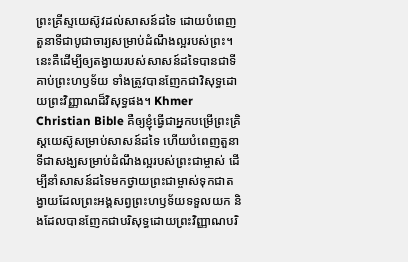ព្រះគ្រីស្ទយេស៊ូវដល់សាសន៍ដទៃ ដោយបំពេញតួនាទីជាបូជាចារ្យសម្រាប់ដំណឹងល្អរបស់ព្រះ។ នេះគឺដើម្បីឲ្យតង្វាយរបស់សាសន៍ដទៃបានជាទីគាប់ព្រះហឫទ័យ ទាំងត្រូវបានញែកជាវិសុទ្ធដោយព្រះវិញ្ញាណដ៏វិសុទ្ធផង។ Khmer Christian Bible គឺឲ្យខ្ញុំធ្វើជាអ្នកបម្រើព្រះគ្រិស្ដយេស៊ូសម្រាប់សាសន៍ដទៃ ហើយបំពេញតួនាទីជាសង្ឃសម្រាប់ដំណឹងល្អរបស់ព្រះជាម្ចាស់ ដើម្បីនាំសាសន៍ដទៃមកថ្វាយព្រះជាម្ចាស់ទុកជាតង្វាយដែលព្រះអង្គសព្វព្រះហឫទ័យទទួលយក និងដែលបានញែកជាបរិសុទ្ធដោយព្រះវិញ្ញាណបរិ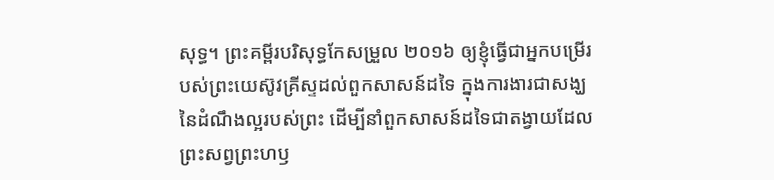សុទ្ធ។ ព្រះគម្ពីរបរិសុទ្ធកែសម្រួល ២០១៦ ឲ្យខ្ញុំធ្វើជាអ្នកបម្រើរបស់ព្រះយេស៊ូវគ្រីស្ទដល់ពួកសាសន៍ដទៃ ក្នុងការងារជាសង្ឃនៃដំណឹងល្អរបស់ព្រះ ដើម្បីនាំពួកសាសន៍ដទៃជាតង្វាយដែលព្រះសព្វព្រះហឫ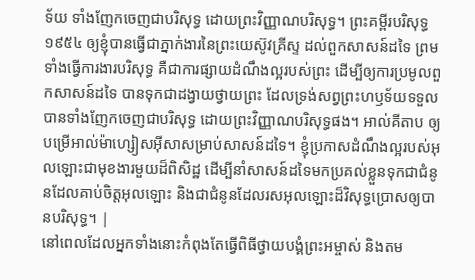ទ័យ ទាំងញែកចេញជាបរិសុទ្ធ ដោយព្រះវិញ្ញាណបរិសុទ្ធ។ ព្រះគម្ពីរបរិសុទ្ធ ១៩៥៤ ឲ្យខ្ញុំបានធ្វើជាភ្នាក់ងារនៃព្រះយេស៊ូវគ្រីស្ទ ដល់ពួកសាសន៍ដទៃ ព្រមទាំងធ្វើការងារបរិសុទ្ធ គឺជាការផ្សាយដំណឹងល្អរបស់ព្រះ ដើម្បីឲ្យការប្រមូលពួកសាសន៍ដទៃ បានទុកជាដង្វាយថ្វាយព្រះ ដែលទ្រង់សព្វព្រះហឫទ័យទទួល បានទាំងញែកចេញជាបរិសុទ្ធ ដោយព្រះវិញ្ញាណបរិសុទ្ធផង។ អាល់គីតាប ឲ្យបម្រើអាល់ម៉ាហ្សៀសអ៊ីសាសម្រាប់សាសន៍ដទៃ។ ខ្ញុំប្រកាសដំណឹងល្អរបស់អុលឡោះជាមុខងារមួយដ៏ពិសិដ្ឋ ដើម្បីនាំសាសន៍ដទៃមកប្រគល់ខ្លួនទុកជាជំនូនដែលគាប់ចិត្តអុលឡោះ និងជាជំនូនដែលរសអុលឡោះដ៏វិសុទ្ធប្រោសឲ្យបានបរិសុទ្ធ។ |
នៅពេលដែលអ្នកទាំងនោះកំពុងតែធ្វើពិធីថ្វាយបង្គំព្រះអម្ចាស់ និងតម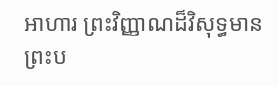អាហារ ព្រះវិញ្ញាណដ៏វិសុទ្ធមានព្រះប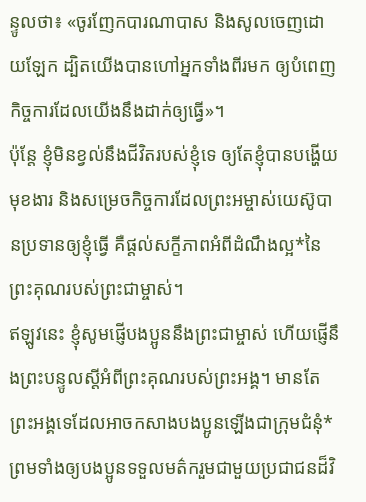ន្ទូលថា៖ «ចូរញែកបារណាបាស និងសូលចេញដោយឡែក ដ្បិតយើងបានហៅអ្នកទាំងពីរមក ឲ្យបំពេញកិច្ចការដែលយើងនឹងដាក់ឲ្យធ្វើ»។
ប៉ុន្តែ ខ្ញុំមិនខ្វល់នឹងជីវិតរបស់ខ្ញុំទេ ឲ្យតែខ្ញុំបានបង្ហើយមុខងារ និងសម្រេចកិច្ចការដែលព្រះអម្ចាស់យេស៊ូបានប្រទានឲ្យខ្ញុំធ្វើ គឺផ្ដល់សក្ខីភាពអំពីដំណឹងល្អ*នៃព្រះគុណរបស់ព្រះជាម្ចាស់។
ឥឡូវនេះ ខ្ញុំសូមផ្ញើបងប្អូននឹងព្រះជាម្ចាស់ ហើយផ្ញើនឹងព្រះបន្ទូលស្ដីអំពីព្រះគុណរបស់ព្រះអង្គ។ មានតែព្រះអង្គទេដែលអាចកសាងបងប្អូនឡើងជាក្រុមជំនុំ* ព្រមទាំងឲ្យបងប្អូនទទួលមត៌ករួមជាមួយប្រជាជនដ៏វិ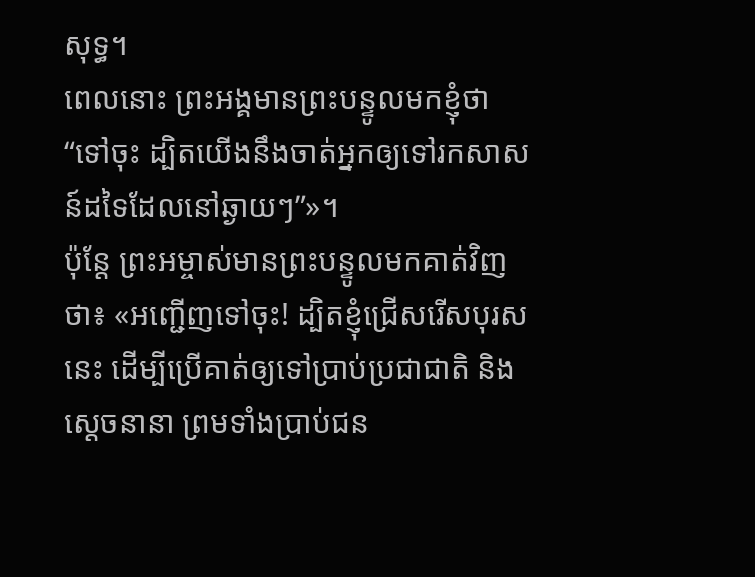សុទ្ធ។
ពេលនោះ ព្រះអង្គមានព្រះបន្ទូលមកខ្ញុំថា “ទៅចុះ ដ្បិតយើងនឹងចាត់អ្នកឲ្យទៅរកសាសន៍ដទៃដែលនៅឆ្ងាយៗ”»។
ប៉ុន្តែ ព្រះអម្ចាស់មានព្រះបន្ទូលមកគាត់វិញថា៖ «អញ្ជើញទៅចុះ! ដ្បិតខ្ញុំជ្រើសរើសបុរសនេះ ដើម្បីប្រើគាត់ឲ្យទៅប្រាប់ប្រជាជាតិ និងស្ដេចនានា ព្រមទាំងប្រាប់ជន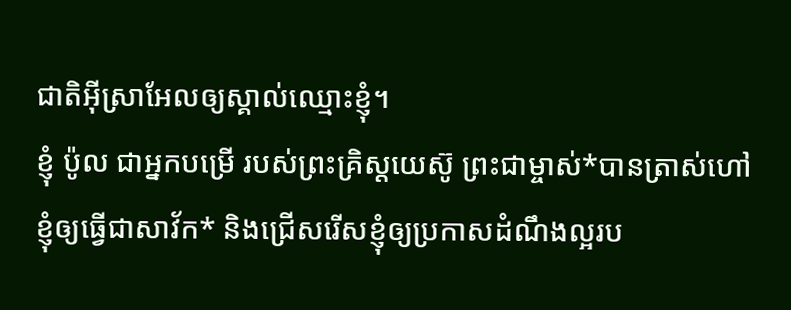ជាតិអ៊ីស្រាអែលឲ្យស្គាល់ឈ្មោះខ្ញុំ។
ខ្ញុំ ប៉ូល ជាអ្នកបម្រើ របស់ព្រះគ្រិស្តយេស៊ូ ព្រះជាម្ចាស់*បានត្រាស់ហៅខ្ញុំឲ្យធ្វើជាសាវ័ក* និងជ្រើសរើសខ្ញុំឲ្យប្រកាសដំណឹងល្អរប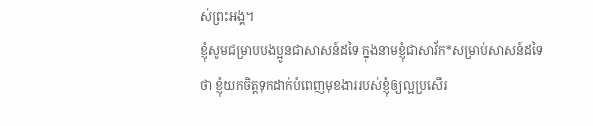ស់ព្រះអង្គ។
ខ្ញុំសូមជម្រាបបងប្អូនជាសាសន៍ដទៃ ក្នុងនាមខ្ញុំជាសាវ័ក*សម្រាប់សាសន៍ដទៃថា ខ្ញុំយកចិត្តទុកដាក់បំពេញមុខងាររបស់ខ្ញុំឲ្យល្អប្រសើរ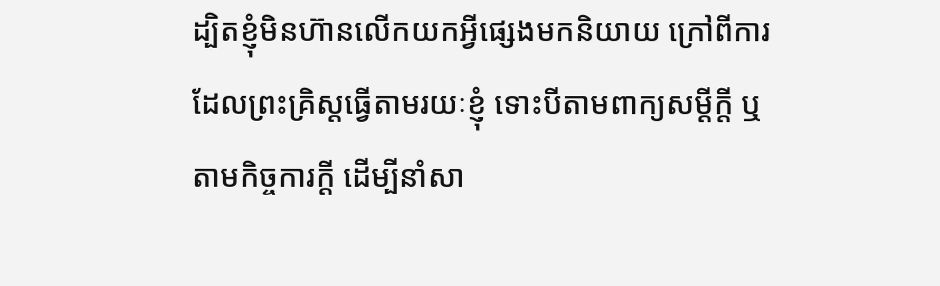ដ្បិតខ្ញុំមិនហ៊ានលើកយកអ្វីផ្សេងមកនិយាយ ក្រៅពីការដែលព្រះគ្រិស្តធ្វើតាមរយៈខ្ញុំ ទោះបីតាមពាក្យសម្ដីក្តី ឬតាមកិច្ចការក្តី ដើម្បីនាំសា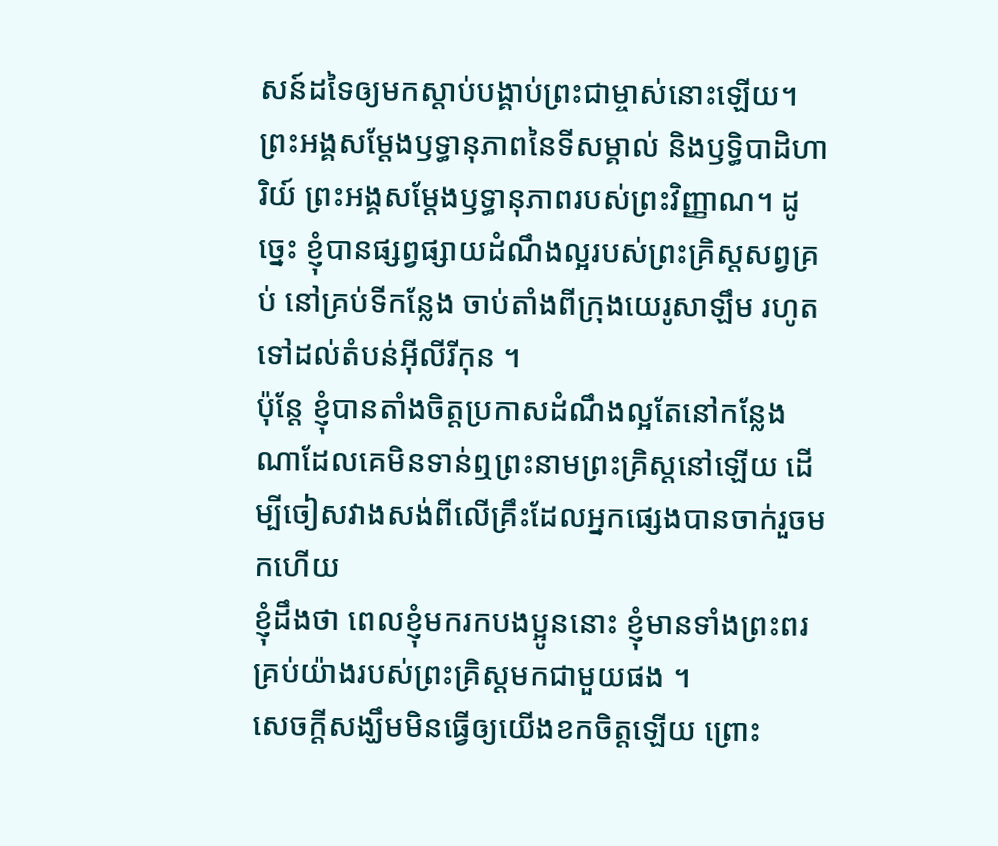សន៍ដទៃឲ្យមកស្ដាប់បង្គាប់ព្រះជាម្ចាស់នោះឡើយ។
ព្រះអង្គសម្តែងឫទ្ធានុភាពនៃទីសម្គាល់ និងឫទ្ធិបាដិហារិយ៍ ព្រះអង្គសម្តែងឫទ្ធានុភាពរបស់ព្រះវិញ្ញាណ។ ដូច្នេះ ខ្ញុំបានផ្សព្វផ្សាយដំណឹងល្អរបស់ព្រះគ្រិស្តសព្វគ្រប់ នៅគ្រប់ទីកន្លែង ចាប់តាំងពីក្រុងយេរូសាឡឹម រហូតទៅដល់តំបន់អ៊ីលីរីកុន ។
ប៉ុន្តែ ខ្ញុំបានតាំងចិត្តប្រកាសដំណឹងល្អតែនៅកន្លែងណាដែលគេមិនទាន់ឮព្រះនាមព្រះគ្រិស្តនៅឡើយ ដើម្បីចៀសវាងសង់ពីលើគ្រឹះដែលអ្នកផ្សេងបានចាក់រួចមកហើយ
ខ្ញុំដឹងថា ពេលខ្ញុំមករកបងប្អូននោះ ខ្ញុំមានទាំងព្រះពរគ្រប់យ៉ាងរបស់ព្រះគ្រិស្តមកជាមួយផង ។
សេចក្ដីសង្ឃឹមមិនធ្វើឲ្យយើងខកចិត្តឡើយ ព្រោះ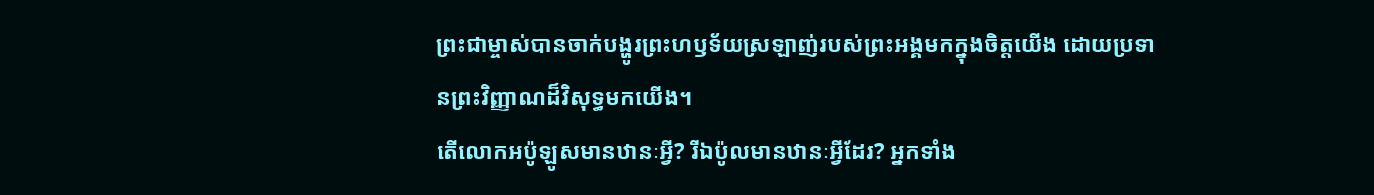ព្រះជាម្ចាស់បានចាក់បង្ហូរព្រះហឫទ័យស្រឡាញ់របស់ព្រះអង្គមកក្នុងចិត្តយើង ដោយប្រទានព្រះវិញ្ញាណដ៏វិសុទ្ធមកយើង។
តើលោកអប៉ូឡូសមានឋានៈអ្វី? រីឯប៉ូលមានឋានៈអ្វីដែរ? អ្នកទាំង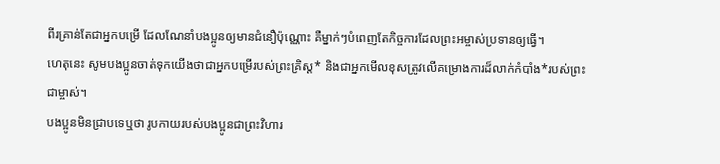ពីរគ្រាន់តែជាអ្នកបម្រើ ដែលណែនាំបងប្អូនឲ្យមានជំនឿប៉ុណ្ណោះ គឺម្នាក់ៗបំពេញតែកិច្ចការដែលព្រះអម្ចាស់ប្រទានឲ្យធ្វើ។
ហេតុនេះ សូមបងប្អូនចាត់ទុកយើងថាជាអ្នកបម្រើរបស់ព្រះគ្រិស្ត* និងជាអ្នកមើលខុសត្រូវលើគម្រោងការដ៏លាក់កំបាំង*របស់ព្រះជាម្ចាស់។
បងប្អូនមិនជ្រាបទេឬថា រូបកាយរបស់បងប្អូនជាព្រះវិហារ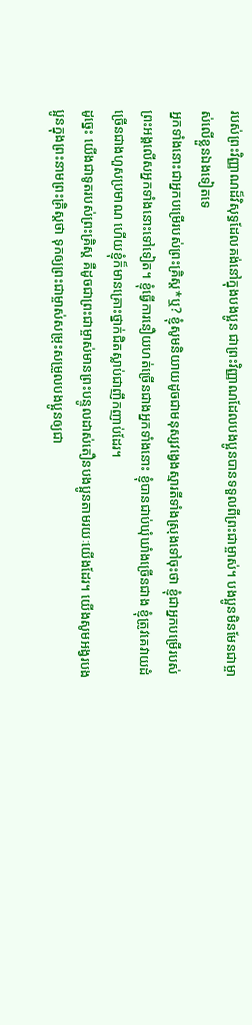របស់ព្រះវិញ្ញាណដ៏វិសុទ្ធដែលគង់នៅក្នុងបងប្អូន ជាព្រះវិញ្ញាណដែលបងប្អូនបានទទួលពីព្រះជាម្ចាស់។ បងប្អូនមិនមែនជាម្ចាស់លើខ្លួនឯងទៀតទេ
អ្នកទាំងនោះជាអ្នកបម្រើរបស់ព្រះគ្រិស្ត*ឬ? ខ្ញុំសូមនិយាយដូចជាមនុស្សវង្វេងស្មារតីទាំងស្រុងទៅចុះថា ខ្ញុំជាអ្នកបម្រើរបស់ព្រះអង្គលើសអ្នកទាំងនោះទៅទៀត។ ខ្ញុំធ្វើការនឿយហត់ច្រើនជាងអ្នកទាំងនោះ ខ្ញុំបានជាប់ឃុំឃាំងច្រើនជាង ខ្ញុំត្រូវគេវាយដំច្រើនជាងហួសប្រមាណ ហើយខ្ញុំក៏មានគ្រោះថ្នាក់ជិតស្លាប់ជាញឹកញាប់ដែរ។
ដូច្នេះ យើងជាទូតរបស់ព្រះគ្រិស្ត គឺដូចជាព្រះជាម្ចាស់មានព្រះបន្ទូលដាស់តឿនបងប្អូនតាមរយៈយើងដែរ។ យើងសូមអង្វរបងប្អូនក្នុងព្រះនាមព្រះគ្រិស្តថា ទុកឲ្យព្រះជាម្ចាស់សម្រុះសម្រួលបងប្អូនឲ្យជា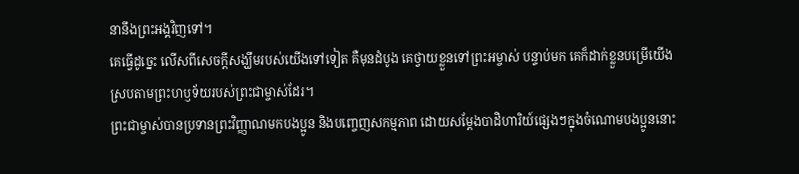នានឹងព្រះអង្គវិញទៅ។
គេធ្វើដូច្នេះ លើសពីសេចក្ដីសង្ឃឹមរបស់យើងទៅទៀត គឺមុនដំបូង គេថ្វាយខ្លួនទៅព្រះអម្ចាស់ បន្ទាប់មក គេក៏ដាក់ខ្លួនបម្រើយើង ស្របតាមព្រះហឫទ័យរបស់ព្រះជាម្ចាស់ដែរ។
ព្រះជាម្ចាស់បានប្រទានព្រះវិញ្ញាណមកបងប្អូន និងបញ្ចេញសកម្មភាព ដោយសម្តែងបាដិហារិយ៍ផ្សេងៗក្នុងចំណោមបងប្អូននោះ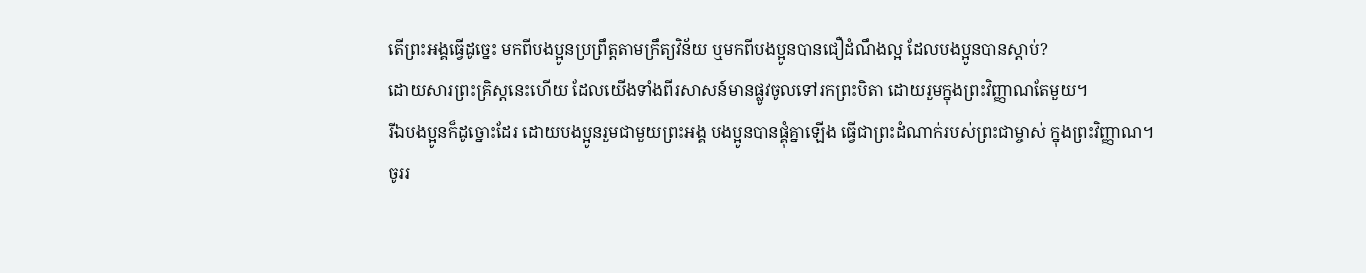តើព្រះអង្គធ្វើដូច្នេះ មកពីបងប្អូនប្រព្រឹត្តតាមក្រឹត្យវិន័យ ឬមកពីបងប្អូនបានជឿដំណឹងល្អ ដែលបងប្អូនបានស្ដាប់?
ដោយសារព្រះគ្រិស្តនេះហើយ ដែលយើងទាំងពីរសាសន៍មានផ្លូវចូលទៅរកព្រះបិតា ដោយរួមក្នុងព្រះវិញ្ញាណតែមួយ។
រីឯបងប្អូនក៏ដូច្នោះដែរ ដោយបងប្អូនរួមជាមួយព្រះអង្គ បងប្អូនបានផ្គុំគ្នាឡើង ធ្វើជាព្រះដំណាក់របស់ព្រះជាម្ចាស់ ក្នុងព្រះវិញ្ញាណ។
ចូររ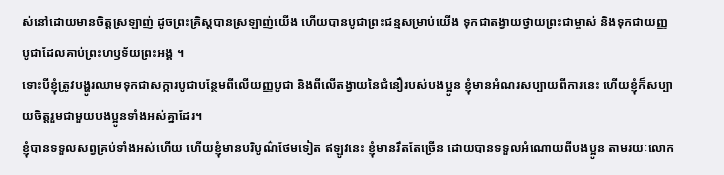ស់នៅដោយមានចិត្តស្រឡាញ់ ដូចព្រះគ្រិស្តបានស្រឡាញ់យើង ហើយបានបូជាព្រះជន្មសម្រាប់យើង ទុកជាតង្វាយថ្វាយព្រះជាម្ចាស់ និងទុកជាយញ្ញបូជាដែលគាប់ព្រះហឫទ័យព្រះអង្គ ។
ទោះបីខ្ញុំត្រូវបង្ហូរឈាមទុកជាសក្ការបូជាបន្ថែមពីលើយញ្ញបូជា និងពីលើតង្វាយនៃជំនឿរបស់បងប្អូន ខ្ញុំមានអំណរសប្បាយពីការនេះ ហើយខ្ញុំក៏សប្បាយចិត្តរួមជាមួយបងប្អូនទាំងអស់គ្នាដែរ។
ខ្ញុំបានទទួលសព្វគ្រប់ទាំងអស់ហើយ ហើយខ្ញុំមានបរិបូណ៌ថែមទៀត ឥឡូវនេះ ខ្ញុំមានរឹតតែច្រើន ដោយបានទទួលអំណោយពីបងប្អូន តាមរយៈលោក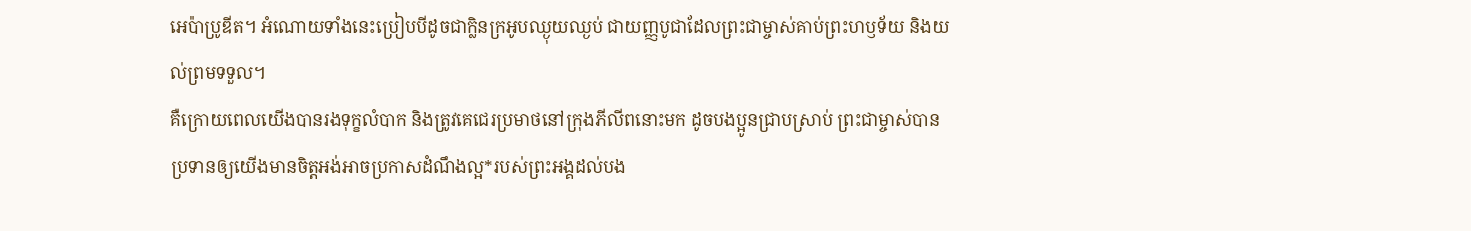អេប៉ាប្រូឌីត។ អំណោយទាំងនេះប្រៀបបីដូចជាក្លិនក្រអូបឈ្ងុយឈ្ងប់ ជាយញ្ញបូជាដែលព្រះជាម្ចាស់គាប់ព្រះហឫទ័យ និងយល់ព្រមទទួល។
គឺក្រោយពេលយើងបានរងទុក្ខលំបាក និងត្រូវគេជេរប្រមាថនៅក្រុងភីលីពនោះមក ដូចបងប្អូនជ្រាបស្រាប់ ព្រះជាម្ចាស់បានប្រទានឲ្យយើងមានចិត្តអង់អាចប្រកាសដំណឹងល្អ*របស់ព្រះអង្គដល់បង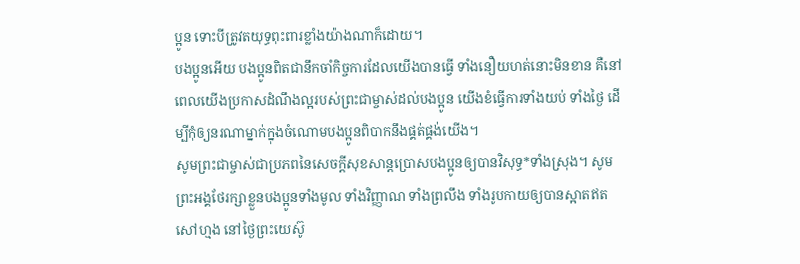ប្អូន ទោះបីត្រូវតយុទ្ធពុះពារខ្លាំងយ៉ាងណាក៏ដោយ។
បងប្អូនអើយ បងប្អូនពិតជានឹកចាំកិច្ចការដែលយើងបានធ្វើ ទាំងនឿយហត់នោះមិនខាន គឺនៅពេលយើងប្រកាសដំណឹងល្អរបស់ព្រះជាម្ចាស់ដល់បងប្អូន យើងខំធ្វើការទាំងយប់ ទាំងថ្ងៃ ដើម្បីកុំឲ្យនរណាម្នាក់ក្នុងចំណោមបងប្អូនពិបាកនឹងផ្គត់ផ្គង់យើង។
សូមព្រះជាម្ចាស់ជាប្រភពនៃសេចក្ដីសុខសាន្តប្រោសបងប្អូនឲ្យបានវិសុទ្ធ*ទាំងស្រុង។ សូមព្រះអង្គថែរក្សាខ្លួនបងប្អូនទាំងមូល ទាំងវិញ្ញាណ ទាំងព្រលឹង ទាំងរូបកាយឲ្យបានស្អាតឥតសៅហ្មង នៅថ្ងៃព្រះយេស៊ូ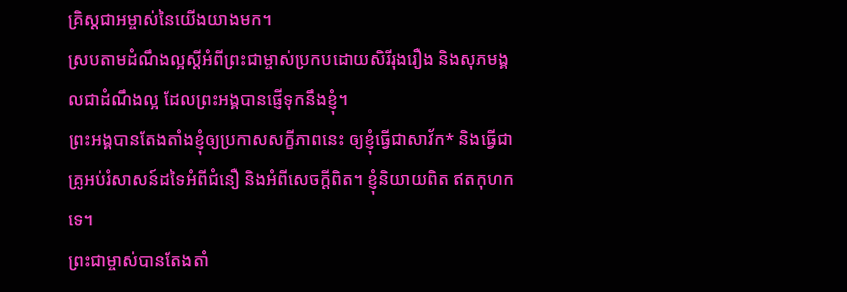គ្រិស្តជាអម្ចាស់នៃយើងយាងមក។
ស្របតាមដំណឹងល្អស្ដីអំពីព្រះជាម្ចាស់ប្រកបដោយសិរីរុងរឿង និងសុភមង្គលជាដំណឹងល្អ ដែលព្រះអង្គបានផ្ញើទុកនឹងខ្ញុំ។
ព្រះអង្គបានតែងតាំងខ្ញុំឲ្យប្រកាសសក្ខីភាពនេះ ឲ្យខ្ញុំធ្វើជាសាវ័ក* និងធ្វើជាគ្រូអប់រំសាសន៍ដទៃអំពីជំនឿ និងអំពីសេចក្ដីពិត។ ខ្ញុំនិយាយពិត ឥតកុហកទេ។
ព្រះជាម្ចាស់បានតែងតាំ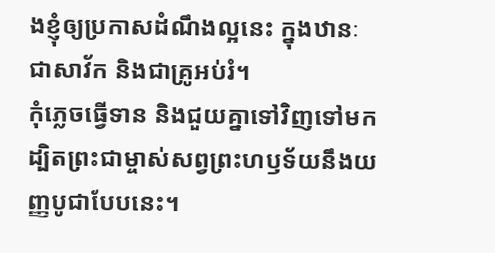ងខ្ញុំឲ្យប្រកាសដំណឹងល្អនេះ ក្នុងឋានៈជាសាវ័ក និងជាគ្រូអប់រំ។
កុំភ្លេចធ្វើទាន និងជួយគ្នាទៅវិញទៅមក ដ្បិតព្រះជាម្ចាស់សព្វព្រះហឫទ័យនឹងយញ្ញបូជាបែបនេះ។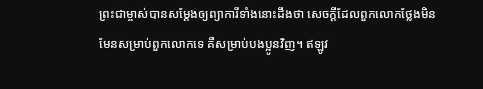ព្រះជាម្ចាស់បានសម្តែងឲ្យព្យាការីទាំងនោះដឹងថា សេចក្ដីដែលពួកលោកថ្លែងមិនមែនសម្រាប់ពួកលោកទេ គឺសម្រាប់បងប្អូនវិញ។ ឥឡូវ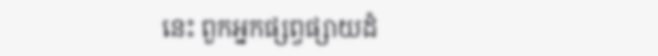នេះ ពួកអ្នកផ្សព្វផ្សាយដំ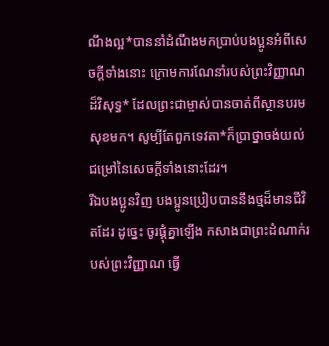ណឹងល្អ*បាននាំដំណឹងមកប្រាប់បងប្អូនអំពីសេចក្ដីទាំងនោះ ក្រោមការណែនាំរបស់ព្រះវិញ្ញាណដ៏វិសុទ្ធ* ដែលព្រះជាម្ចាស់បានចាត់ពីស្ថានបរមសុខមក។ សូម្បីតែពួកទេវតា*ក៏ប្រាថ្នាចង់យល់ជម្រៅនៃសេចក្ដីទាំងនោះដែរ។
រីឯបងប្អូនវិញ បងប្អូនប្រៀបបាននឹងថ្មដ៏មានជីវិតដែរ ដូច្នេះ ចូរផ្គុំគ្នាឡើង កសាងជាព្រះដំណាក់របស់ព្រះវិញ្ញាណ ធ្វើ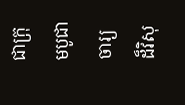ជាក្រុមបូជាចារ្យដ៏វិសុ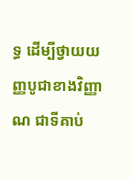ទ្ធ ដើម្បីថ្វាយយញ្ញបូជាខាងវិញ្ញាណ ជាទីគាប់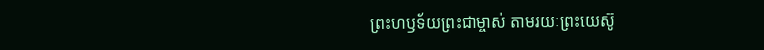ព្រះហឫទ័យព្រះជាម្ចាស់ តាមរយៈព្រះយេស៊ូ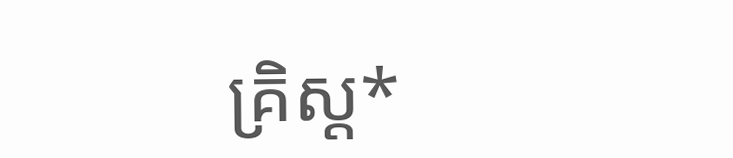គ្រិស្ត*